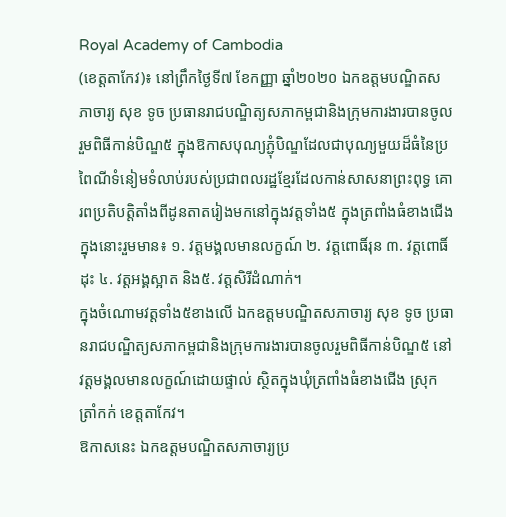Royal Academy of Cambodia
(ខេត្តតាកែវ)៖ នៅព្រឹកថ្ងៃទី៧ ខែកញ្ញា ឆ្នាំ២០២០ ឯកឧត្តមបណ្ឌិតសភាចារ្យ សុខ ទូច ប្រធានរាជបណ្ឌិត្យសភាកម្ពជានិងក្រុមការងារបានចូលរួមពិធីកាន់បិណ្ឌ៥ ក្នុងឱកាសបុណ្យភ្ជំុបិណ្ឌដែលជាបុណ្យមួយដ៏ធំនៃប្រពៃណីទំនៀមទំលាប់របស់ប្រជាពលរដ្ឋខ្មែរដែលកាន់សាសនាព្រះពុទ្ធ គោរពប្រតិបត្តិតាំងពីដូនតាតរៀងមកនៅក្នុងវត្តទាំង៥ ក្នុងត្រពាំងធំខាងជើង ក្នុងនោះរួមមាន៖ ១. វត្តមង្គលមានលក្ខណ៍ ២. វត្តពោធិ៍រុន ៣. វត្តពោធិ៍ដុះ ៤. វត្តអង្គស្អាត និង៥. វត្តសិរីដំណាក់។
ក្នុងចំណោមវត្តទាំង៥ខាងលើ ឯកឧត្តមបណ្ឌិតសភាចារ្យ សុខ ទូច ប្រធានរាជបណ្ឌិត្យសភាកម្ពជានិងក្រុមការងារបានចូលរួមពិធីកាន់បិណ្ឌ៥ នៅវត្តមង្គលមានលក្ខណ៍ដោយផ្ទាល់ ស្ថិតក្នុងឃុំត្រពាំងធំខាងជើង ស្រុកត្រាំកក់ ខេត្តតាកែវ។
ឱកាសនេះ ឯកឧត្តមបណ្ឌិតសភាចារ្យប្រ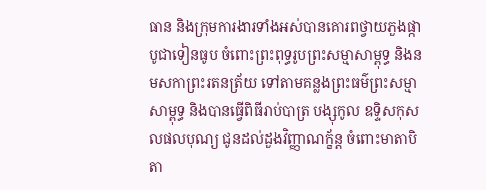ធាន និងក្រុមការងារទាំងអស់បានគោរពថ្វាយភួងផ្កា បូជាទៀនធូប ចំពោះព្រះពុទ្ធរូបព្រះសម្មាសាម្ពុទ្ធ និងនមសកាព្រះរតនត្រ័យ ទៅតាមគន្លងព្រះធម៌ព្រះសម្មាសាម្ពុទ្ធ និងបានធ្វើពិធីរាប់បាត្រ បង្សុកូល ឧទ្ទិសកុសលផលបុណ្យ ជូនដល់ដួងវិញ្ញាណក្ខ័ន្ត ចំពោះមាតាបិតា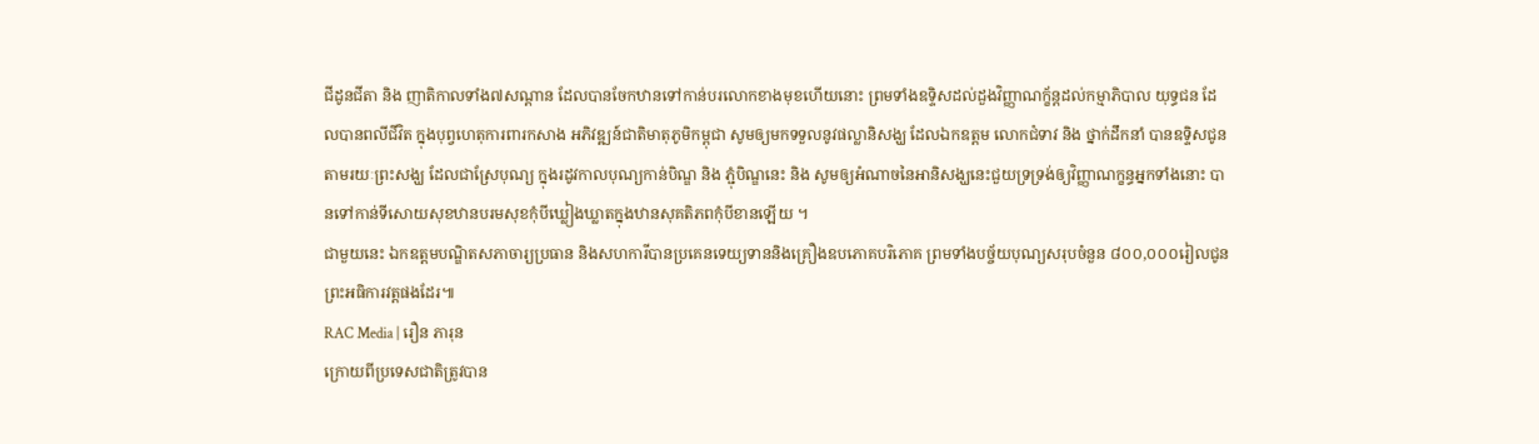ជីដូនជីតា និង ញាតិកាលទាំង៧សណ្តាន ដែលបានចែកឋានទៅកាន់បរលោកខាងមុខហើយនោះ ព្រមទាំងឧទ្ទិសដល់ដួងវិញ្ញាណក្ខ័ន្តដល់កម្មាភិបាល យុទ្ធជន ដែលបានពលីជីវិត ក្នុងបុព្វហេតុការពារកសាង អភិវឌ្ឍន៍ជាតិមាតុភូមិកម្ពុជា សូមឲ្យមកទទួលនូវផល្លានិសង្ឃ ដែលឯកឧត្តម លោកជំទាវ និង ថ្នាក់ដឹកនាំ បានឧទ្ទិសជូនតាមរយៈព្រះសង្ឃ ដែលជាស្រែបុណ្យ ក្នុងរដូវកាលបុណ្យកាន់បិណ្ឌ និង ភ្ជុំបិណ្ឌនេះ និង សូមឲ្យអំណាចនៃអានិសង្ឃនេះជួយទ្រទ្រង់ឲ្យវិញ្ញាណក្ខន្ធអ្នកទាំងនោះ បានទៅកាន់ទីសោយសុខឋានបរមសុខកុំបីឃ្លៀងឃ្លាតក្នុងឋានសុគតិភពកុំបីខានឡើយ ។
ជាមួយនេះ ឯកឧត្តមបណ្ឌិតសភាចារ្យប្រធាន និងសហការីបានប្រគេនទេយ្យទាននិងគ្រឿងឧបភោគបរិភោគ ព្រមទាំងបច្ច័យបុណ្យសរុបចំនួន ៨០០,០០០រៀលជូនព្រះអធិការវត្តផងដែរ៕
RAC Media | រឿន ភារុន
ក្រោយពីប្រទេសជាតិត្រូវបាន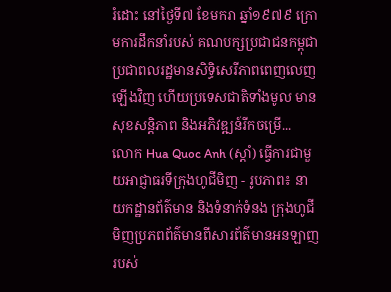រំដោះ នៅថ្ងៃទី៧ ខែមករា ឆ្នាំ១៩៧៩ ក្រោមការដឹកនាំរបស់ គណបក្សប្រជាជនកម្ពុជា ប្រជាពលរដ្ឋមានសិទ្ធិសេរីភាពពេញលេញឡើងវិញ ហើយប្រទេសជាតិទាំងមូល មានសុខសន្តិភាព និងអភិវឌ្ឍន៍រីកចម្រើ...
លោក Hua Quoc Anh (ស្តាំ) ធ្វើការជាមួយអាជ្ញាធរទីក្រុងហូជីមិញ - រូបភាព៖ នាយកដ្ឋានព័ត៌មាន និងទំនាក់ទំនង ក្រុងហូជីមិញប្រភពព័ត៌មានពីសារព័ត៌មានអនឡាញរបស់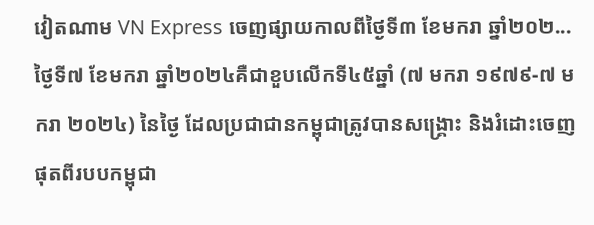វៀតណាម VN Express ចេញផ្សាយកាលពីថ្ងៃទី៣ ខែមករា ឆ្នាំ២០២...
ថ្ងៃទី៧ ខែមករា ឆ្នាំ២០២៤គឺជាខួបលើកទី៤៥ឆ្នាំ (៧ មករា ១៩៧៩-៧ មករា ២០២៤) នៃថ្ងៃ ដែលប្រជាជានកម្ពុជាត្រូវបានសង្គ្រោះ និងរំដោះចេញផុតពីរបបកម្ពុជា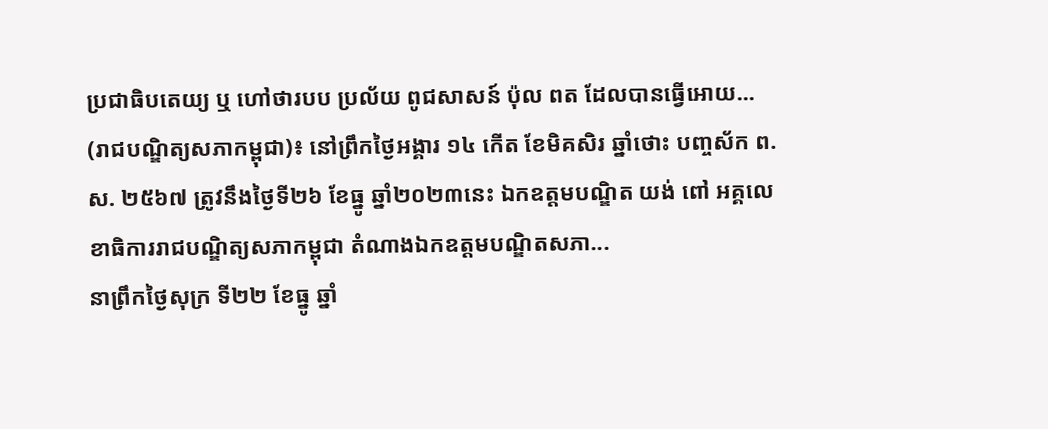ប្រជាធិបតេយ្យ ឬ ហៅថារបប ប្រល័យ ពូជសាសន៍ ប៉ុល ពត ដែលបានធ្វើអោយ...
(រាជបណ្ឌិត្យសភាកម្ពុជា)៖ នៅព្រឹកថ្ងៃអង្គារ ១៤ កើត ខែមិគសិរ ឆ្នាំថោះ បញ្ចស័ក ព.ស. ២៥៦៧ ត្រូវនឹងថ្ងៃទី២៦ ខែធ្នូ ឆ្នាំ២០២៣នេះ ឯកឧត្ដមបណ្ឌិត យង់ ពៅ អគ្គលេខាធិការរាជបណ្ឌិត្យសភាកម្ពុជា តំណាងឯកឧត្ដមបណ្ឌិតសភា...
នាព្រឹកថ្ងៃសុក្រ ទី២២ ខែធ្នូ ឆ្នាំ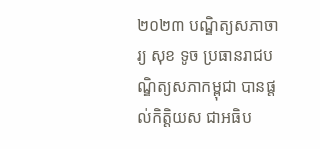២០២៣ បណ្ឌិត្យសភាចារ្យ សុខ ទូច ប្រធានរាជបណ្ឌិត្យសភាកម្ពុជា បានផ្តល់កិត្តិយស ជាអធិប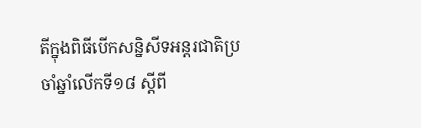តីក្នុងពិធីបើកសន្និសីទអន្តរជាតិប្រចាំឆ្នាំលើកទី១៨ ស្តីពី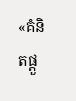«គំនិតផ្តួ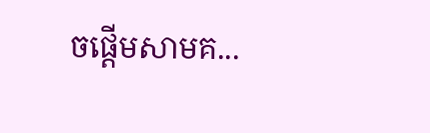ចផ្តើមសាមគ...